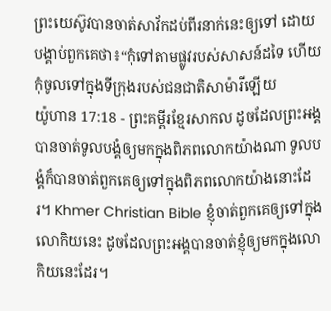ព្រះយេស៊ូវបានចាត់សាវ័កដប់ពីរនាក់នេះឲ្យទៅ ដោយបង្គាប់ពួកគេថា៖“កុំទៅតាមផ្លូវរបស់សាសន៍ដទៃ ហើយកុំចូលទៅក្នុងទីក្រុងរបស់ជនជាតិសាម៉ារីឡើយ
យ៉ូហាន 17:18 - ព្រះគម្ពីរខ្មែរសាកល ដូចដែលព្រះអង្គបានចាត់ទូលបង្គំឲ្យមកក្នុងពិភពលោកយ៉ាងណា ទូលបង្គំក៏បានចាត់ពួកគេឲ្យទៅក្នុងពិភពលោកយ៉ាងនោះដែរ។ Khmer Christian Bible ខ្ញុំចាត់ពួកគេឲ្យទៅក្នុងលោកិយនេះ ដូចដែលព្រះអង្គបានចាត់ខ្ញុំឲ្យមកក្នុងលោកិយនេះដែរ។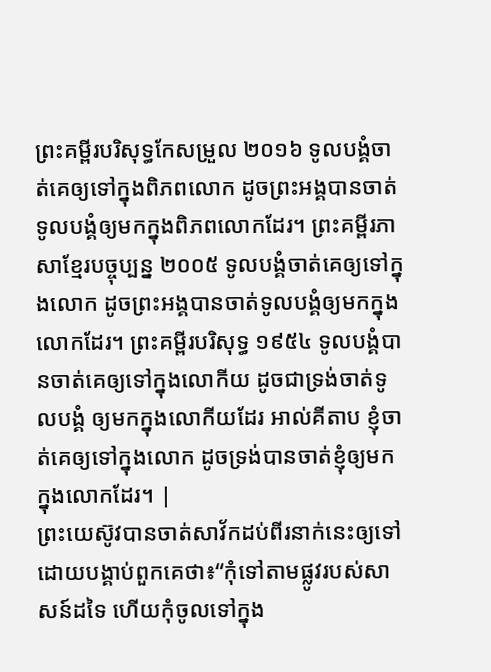ព្រះគម្ពីរបរិសុទ្ធកែសម្រួល ២០១៦ ទូលបង្គំចាត់គេឲ្យទៅក្នុងពិភពលោក ដូចព្រះអង្គបានចាត់ទូលបង្គំឲ្យមកក្នុងពិភពលោកដែរ។ ព្រះគម្ពីរភាសាខ្មែរបច្ចុប្បន្ន ២០០៥ ទូលបង្គំចាត់គេឲ្យទៅក្នុងលោក ដូចព្រះអង្គបានចាត់ទូលបង្គំឲ្យមកក្នុងលោកដែរ។ ព្រះគម្ពីរបរិសុទ្ធ ១៩៥៤ ទូលបង្គំបានចាត់គេឲ្យទៅក្នុងលោកីយ ដូចជាទ្រង់ចាត់ទូលបង្គំ ឲ្យមកក្នុងលោកីយដែរ អាល់គីតាប ខ្ញុំចាត់គេឲ្យទៅក្នុងលោក ដូចទ្រង់បានចាត់ខ្ញុំឲ្យមកក្នុងលោកដែរ។ |
ព្រះយេស៊ូវបានចាត់សាវ័កដប់ពីរនាក់នេះឲ្យទៅ ដោយបង្គាប់ពួកគេថា៖“កុំទៅតាមផ្លូវរបស់សាសន៍ដទៃ ហើយកុំចូលទៅក្នុង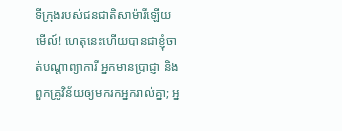ទីក្រុងរបស់ជនជាតិសាម៉ារីឡើយ
មើល៍! ហេតុនេះហើយបានជាខ្ញុំចាត់បណ្ដាព្យាការី អ្នកមានប្រាជ្ញា និងពួកគ្រូវិន័យឲ្យមករកអ្នករាល់គ្នា; អ្ន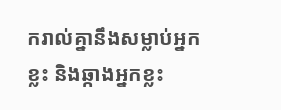ករាល់គ្នានឹងសម្លាប់អ្នកខ្លះ និងឆ្កាងអ្នកខ្លះ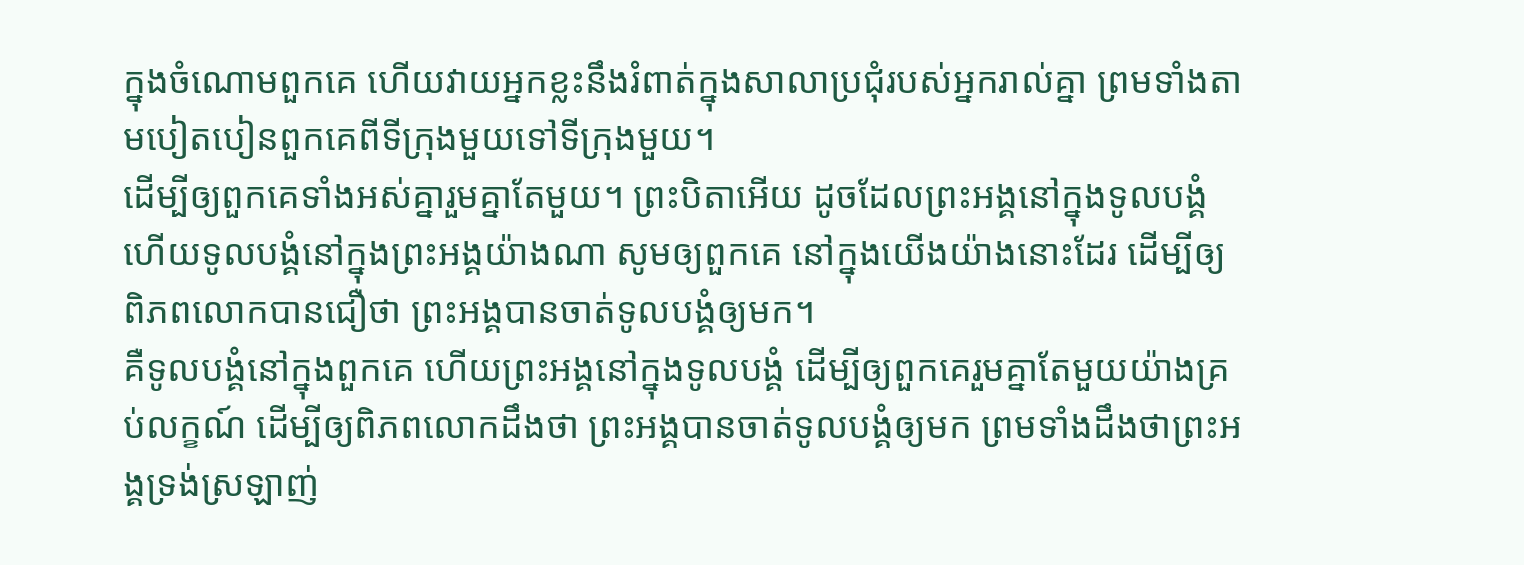ក្នុងចំណោមពួកគេ ហើយវាយអ្នកខ្លះនឹងរំពាត់ក្នុងសាលាប្រជុំរបស់អ្នករាល់គ្នា ព្រមទាំងតាមបៀតបៀនពួកគេពីទីក្រុងមួយទៅទីក្រុងមួយ។
ដើម្បីឲ្យពួកគេទាំងអស់គ្នារួមគ្នាតែមួយ។ ព្រះបិតាអើយ ដូចដែលព្រះអង្គនៅក្នុងទូលបង្គំ ហើយទូលបង្គំនៅក្នុងព្រះអង្គយ៉ាងណា សូមឲ្យពួកគេ នៅក្នុងយើងយ៉ាងនោះដែរ ដើម្បីឲ្យពិភពលោកបានជឿថា ព្រះអង្គបានចាត់ទូលបង្គំឲ្យមក។
គឺទូលបង្គំនៅក្នុងពួកគេ ហើយព្រះអង្គនៅក្នុងទូលបង្គំ ដើម្បីឲ្យពួកគេរួមគ្នាតែមួយយ៉ាងគ្រប់លក្ខណ៍ ដើម្បីឲ្យពិភពលោកដឹងថា ព្រះអង្គបានចាត់ទូលបង្គំឲ្យមក ព្រមទាំងដឹងថាព្រះអង្គទ្រង់ស្រឡាញ់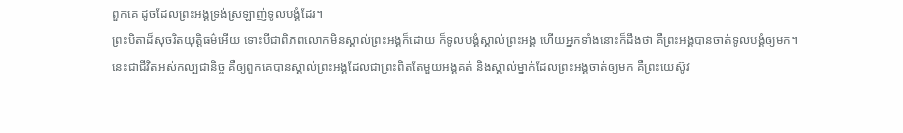ពួកគេ ដូចដែលព្រះអង្គទ្រង់ស្រឡាញ់ទូលបង្គំដែរ។
ព្រះបិតាដ៏សុចរិតយុត្តិធម៌អើយ ទោះបីជាពិភពលោកមិនស្គាល់ព្រះអង្គក៏ដោយ ក៏ទូលបង្គំស្គាល់ព្រះអង្គ ហើយអ្នកទាំងនោះក៏ដឹងថា គឺព្រះអង្គបានចាត់ទូលបង្គំឲ្យមក។
នេះជាជីវិតអស់កល្បជានិច្ច គឺឲ្យពួកគេបានស្គាល់ព្រះអង្គដែលជាព្រះពិតតែមួយអង្គគត់ និងស្គាល់ម្នាក់ដែលព្រះអង្គចាត់ឲ្យមក គឺព្រះយេស៊ូវ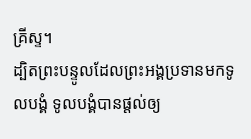គ្រីស្ទ។
ដ្បិតព្រះបន្ទូលដែលព្រះអង្គប្រទានមកទូលបង្គំ ទូលបង្គំបានផ្ដល់ឲ្យ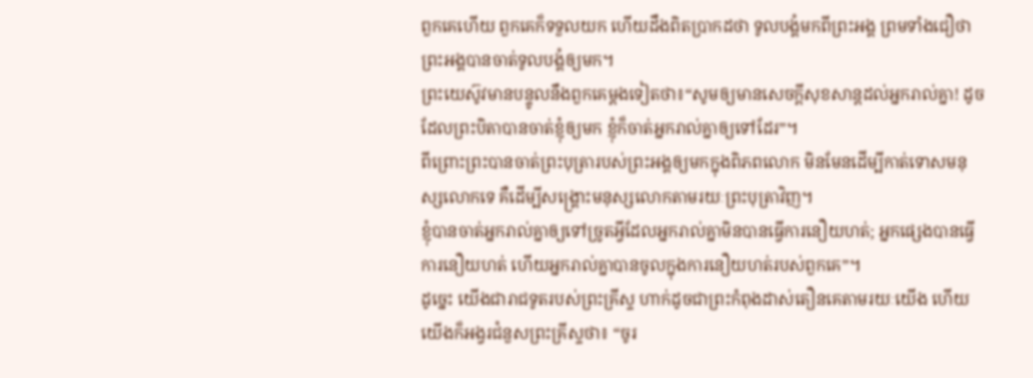ពួកគេហើយ ពួកគេក៏ទទួលយក ហើយដឹងពិតប្រាកដថា ទូលបង្គំមកពីព្រះអង្គ ព្រមទាំងជឿថា ព្រះអង្គបានចាត់ទូលបង្គំឲ្យមក។
ព្រះយេស៊ូវមានបន្ទូលនឹងពួកគេម្ដងទៀតថា៖“សូមឲ្យមានសេចក្ដីសុខសាន្តដល់អ្នករាល់គ្នា! ដូចដែលព្រះបិតាបានចាត់ខ្ញុំឲ្យមក ខ្ញុំក៏ចាត់អ្នករាល់គ្នាឲ្យទៅដែរ”។
ពីព្រោះព្រះបានចាត់ព្រះបុត្រារបស់ព្រះអង្គឲ្យមកក្នុងពិភពលោក មិនមែនដើម្បីកាត់ទោសមនុស្សលោកទេ គឺដើម្បីសង្គ្រោះមនុស្សលោកតាមរយៈព្រះបុត្រាវិញ។
ខ្ញុំបានចាត់អ្នករាល់គ្នាឲ្យទៅច្រូតអ្វីដែលអ្នករាល់គ្នាមិនបានធ្វើការនឿយហត់; អ្នកផ្សេងបានធ្វើការនឿយហត់ ហើយអ្នករាល់គ្នាបានចូលក្នុងការនឿយហត់របស់ពួកគេ”។
ដូច្នេះ យើងជារាជទូតរបស់ព្រះគ្រីស្ទ ហាក់ដូចជាព្រះកំពុងដាស់តឿនគេតាមរយៈយើង ហើយយើងក៏អង្វរជំនួសព្រះគ្រីស្ទថា៖ “ចូរ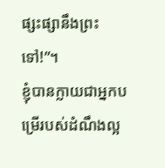ផ្សះផ្សានឹងព្រះទៅ!”។
ខ្ញុំបានក្លាយជាអ្នកបម្រើរបស់ដំណឹងល្អ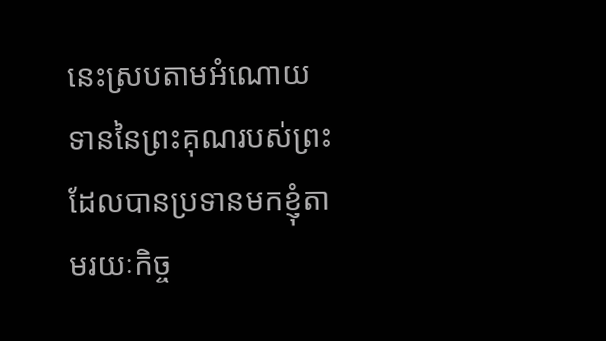នេះស្របតាមអំណោយទាននៃព្រះគុណរបស់ព្រះ ដែលបានប្រទានមកខ្ញុំតាមរយៈកិច្ច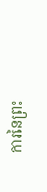ការនៃព្រះ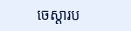ចេស្ដារប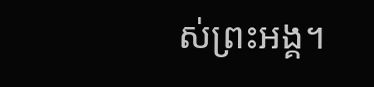ស់ព្រះអង្គ។